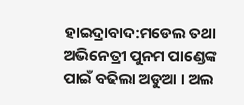ହାଇଦ୍ରାବାଦ:ମଡେଲ ତଥା ଅଭିନେତ୍ରୀ ପୁନମ ପାଣ୍ଡେଙ୍କ ପାଇଁ ବଢିଲା ଅଡୁଆ । ଅଲ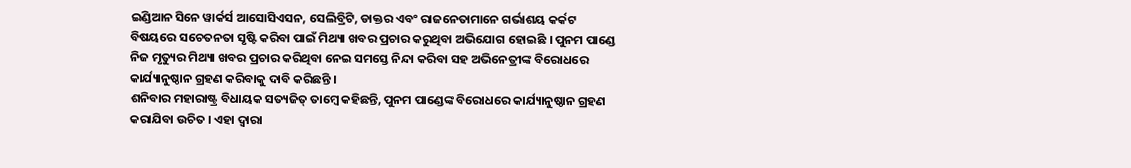ଇଣ୍ଡିଆନ ସିନେ ୱାର୍କର୍ସ ଆସୋସିଏସନ, ସେଲିବ୍ରିଟି, ଡାକ୍ତର ଏବଂ ରାଜନେତାମାନେ ଗର୍ଭାଶୟ କର୍କଟ ବିଷୟରେ ସଚେତନତା ସୃଷ୍ଟି କରିବା ପାଇଁ ମିଥ୍ୟା ଖବର ପ୍ରଚାର କରୁଥିବା ଅଭିଯୋଗ ହୋଇଛି । ପୁନମ ପାଣ୍ଡେ ନିଜ ମୃତ୍ୟୁର ମିଥ୍ୟା ଖବର ପ୍ରଚାର କରିଥିବା ନେଇ ସମସ୍ତେ ନିନ୍ଦା କରିବା ସହ ଅଭିନେତ୍ରୀଙ୍କ ବିରୋଧରେ କାର୍ଯ୍ୟାନୁଷ୍ଠାନ ଗ୍ରହଣ କରିବାକୁ ଦାବି କରିଛନ୍ତି ।
ଶନିବାର ମହାରାଷ୍ଟ୍ର ବିଧାୟକ ସତ୍ୟଜିତ୍ ତାମ୍ବେ କହିଛନ୍ତି, ପୁନମ ପାଣ୍ଡେଙ୍କ ବିରୋଧରେ କାର୍ଯ୍ୟାନୁଷ୍ଠାନ ଗ୍ରହଣ କରାଯିବା ଉଚିତ । ଏହା ଦ୍ବାରା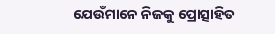ଯେଉଁମାନେ ନିଜକୁ ପ୍ରୋତ୍ସାହିତ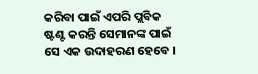କରିବା ପାଇଁ ଏପରି ପ୍ଲବିକ ଷ୍ଟଣ୍ଟ କରନ୍ତି ସେମାନଙ୍କ ପାଇଁ ସେ ଏକ ଉଦାହରଣ ହେବେ ।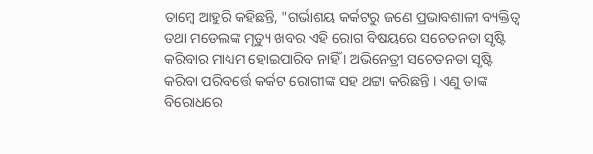ତାମ୍ବେ ଆହୁରି କହିଛନ୍ତି, "ଗର୍ଭାଶୟ କର୍କଟରୁ ଜଣେ ପ୍ରଭାବଶାଳୀ ବ୍ୟକ୍ତିତ୍ବ ତଥା ମଡେଲଙ୍କ ମୃତ୍ୟୁ ଖବର ଏହି ରୋଗ ବିଷୟରେ ସଚେତନତା ସୃଷ୍ଟି କରିବାର ମାଧ୍ୟମ ହୋଇପାରିବ ନାହିଁ । ଅଭିନେତ୍ରୀ ସଚେତନତା ସୃଷ୍ଟି କରିବା ପରିବର୍ତ୍ତେ କର୍କଟ ରୋଗୀଙ୍କ ସହ ଥଟ୍ଟା କରିଛନ୍ତି । ଏଣୁ ତାଙ୍କ ବିରୋଧରେ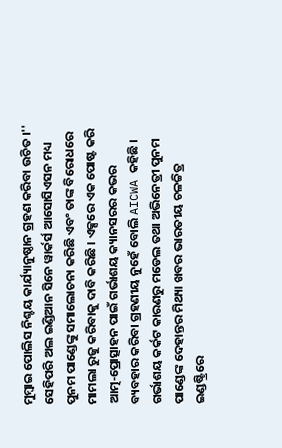ମୁମ୍ବାଇ ପୋଲିସ ନିଶ୍ଚୟ କାର୍ଯ୍ୟାନୁଷ୍ଠାନ ଗ୍ରହଣ କରିବା ଉଚିତ ।''
ସେହିପରି ଅଲ ଇଣ୍ଡିଆନ ସିନେ ୱାର୍କର୍ସ ଆସୋସିଏସନ ମଧ୍ୟ ପୁନମ ପାଣ୍ଡେଙ୍କୁ ସମାଲୋଚନା କରିଛି ଏବଂ ତାଙ୍କ ବିରୋଧରେ ମାମଲା ରୁଜୁ କରିବାକୁ ଦାବି କରିଛି । ଏକ୍ସରେ ଏକ ପୋଷ୍ଟ କରି ଆତ୍ମ-ପ୍ରୋତ୍ସାହନ ପାଇଁ ଗର୍ଭାଶୟ କ୍ୟାନସରର କଭର ବ୍ୟବହାର କରିବା ଗ୍ରହଣୀୟ ନୁହେଁ ବୋଲି AICWA କହିଛି । ଗର୍ଭାଶୟ କର୍କଟ କାରଣରୁ ମଡେଲ ତଥା ଅଭିନେତ୍ରୀ ପୁନମ ପାଣ୍ଡେଙ୍କ ଦେହାନ୍ତର ମିଥ୍ୟା ଖବର ଭାରତୀୟ ଚଳଚ୍ଚିତ୍ର ଇଣ୍ଡଷ୍ଟ୍ରିରେ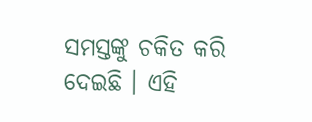ସମସ୍ତଙ୍କୁ ଚକିତ କରି ଦେଇଛି । ଏହି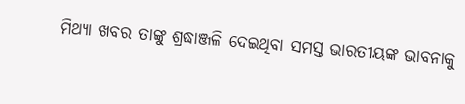ମିଥ୍ୟା ଖବର ତାଙ୍କୁ ଶ୍ରଦ୍ଧାଞ୍ଜଳି ଦେଇଥିବା ସମସ୍ତ ଭାରତୀୟଙ୍କ ଭାବନାକୁ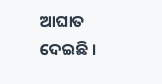ଆଘାତ ଦେଇଛି ।